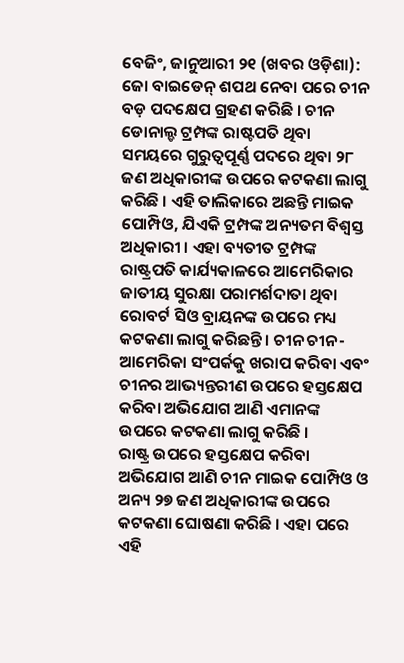ବେଜିଂ, ଜାନୁଆରୀ ୨୧ (ଖବର ଓଡ଼ିଶା): ଜୋ ବାଇଡେନ୍ ଶପଥ ନେବା ପରେ ଚୀନ ବଡ଼ ପଦକ୍ଷେପ ଗ୍ରହଣ କରିଛି । ଚୀନ ଡୋନାଲ୍ଡ ଟ୍ରମ୍ପଙ୍କ ରାଷ୍ଟପତି ଥିବା ସମୟରେ ଗୁରୁତ୍ୱପୂର୍ଣ୍ଣ ପଦରେ ଥିବା ୨୮ ଜଣ ଅଧିକାରୀଙ୍କ ଉପରେ କଟକଣା ଲାଗୁ କରିଛି । ଏହି ତାଲିକାରେ ଅଛନ୍ତି ମାଇକ ପୋମ୍ପିଓ, ଯିଏକି ଟ୍ରମ୍ପଙ୍କ ଅନ୍ୟତମ ବିଶ୍ୱସ୍ତ ଅଧିକାରୀ । ଏହା ବ୍ୟତୀତ ଟ୍ରମ୍ପଙ୍କ ରାଷ୍ଟ୍ରପତି କାର୍ଯ୍ୟକାଳରେ ଆମେରିକାର ଜାତୀୟ ସୁରକ୍ଷା ପରାମର୍ଶଦାତା ଥିବା ରୋବର୍ଟ ସିଓ ବ୍ରାୟନଙ୍କ ଉପରେ ମଧ୍ୟ କଟକଣା ଲାଗୁ କରିଛନ୍ତି । ଚୀନ ଚୀନ-ଆମେରିକା ସଂପର୍କକୁ ଖରାପ କରିବା ଏବଂ ଚୀନର ଆଭ୍ୟନ୍ତରୀଣ ଉପରେ ହସ୍ତକ୍ଷେପ କରିବା ଅଭିଯୋଗ ଆଣି ଏମାନଙ୍କ ଉପରେ କଟକଣା ଲାଗୁ କରିଛି ।
ରାଷ୍ଟ୍ର ଉପରେ ହସ୍ତକ୍ଷେପ କରିବା ଅଭିଯୋଗ ଆଣି ଚୀନ ମାଇକ ପୋମ୍ପିଓ ଓ ଅନ୍ୟ ୨୭ ଜଣ ଅଧିକାରୀଙ୍କ ଉପରେ କଟକଣା ଘୋଷଣା କରିଛି । ଏହା ପରେ ଏହି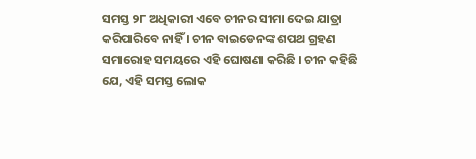ସମସ୍ତ ୨୮ ଅଧିକାରୀ ଏବେ ଚୀନର ସୀମା ଦେଇ ଯାତ୍ରା କରିପାରିବେ ନାହିଁ । ଚୀନ ବାଇଡେନଙ୍କ ଶପଥ ଗ୍ରହଣ ସମାରୋହ ସମୟରେ ଏହି ଘୋଷଣା କରିଛି । ଚୀନ କହିଛି ଯେ, ଏହି ସମସ୍ତ ଲୋକ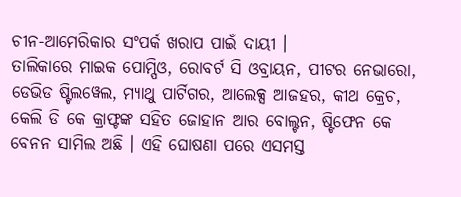ଚୀନ-ଆମେରିକାର ସଂପର୍କ ଖରାପ ପାଇଁ ଦାୟୀ ।
ତାଲିକାରେ ମାଇକ ପୋମ୍ପିଓ, ରୋବର୍ଟ ସି ଓବ୍ରାୟନ, ପୀଟର ନେଭାରୋ, ଡେଭିଡ ଷ୍ଟିଲୱେଲ, ମ୍ୟାଥୁ ପାର୍ଟିଗର, ଆଲେକ୍ସ ଆଜହର, କୀଥ କ୍ରେଚ, କେଲି ଡି କେ କ୍ରାଫ୍ଟଙ୍କ ସହିତ ଜୋହାନ ଆର ବୋଲ୍ଟନ, ଷ୍ଟିଫେନ କେ ବେନନ ସାମିଲ ଅଛି । ଏହି ଘୋଷଣା ପରେ ଏସମସ୍ତ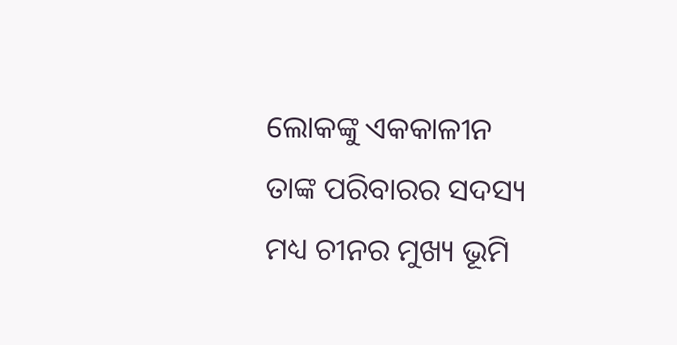ଲୋକଙ୍କୁ ଏକକାଳୀନ ତାଙ୍କ ପରିବାରର ସଦସ୍ୟ ମଧ୍ୟ ଚୀନର ମୁଖ୍ୟ ଭୂମି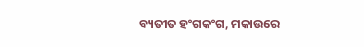ବ୍ୟତୀତ ହଂଗକଂଗ, ମକାଉରେ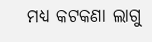ମଧ୍ୟ କଟକଣା ଲାଗୁ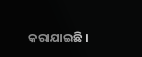କରାଯାଇଛି ।